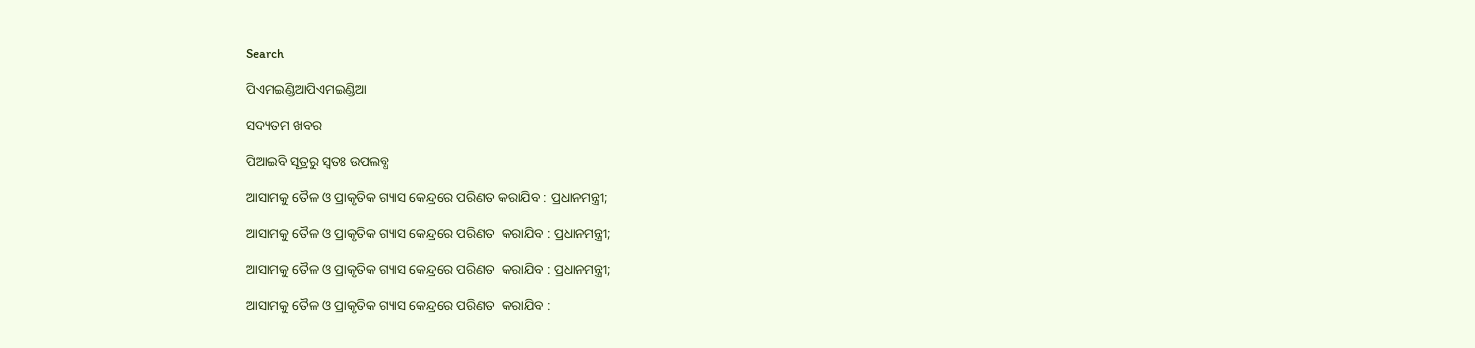Search

ପିଏମଇଣ୍ଡିଆପିଏମଇଣ୍ଡିଆ

ସଦ୍ୟତମ ଖବର

ପିଆଇବି ସୂତ୍ରରୁ ସ୍ବତଃ ଉପଲବ୍ଧ

ଆସାମକୁ ତୈଳ ଓ ପ୍ରାକୃତିକ ଗ୍ୟାସ କେନ୍ଦ୍ରରେ ପରିଣତ କରାଯିବ : ପ୍ରଧାନମନ୍ତ୍ରୀ;

ଆସାମକୁ ତୈଳ ଓ ପ୍ରାକୃତିକ ଗ୍ୟାସ କେନ୍ଦ୍ରରେ ପରିଣତ  କରାଯିବ : ପ୍ରଧାନମନ୍ତ୍ରୀ;

ଆସାମକୁ ତୈଳ ଓ ପ୍ରାକୃତିକ ଗ୍ୟାସ କେନ୍ଦ୍ରରେ ପରିଣତ  କରାଯିବ : ପ୍ରଧାନମନ୍ତ୍ରୀ;

ଆସାମକୁ ତୈଳ ଓ ପ୍ରାକୃତିକ ଗ୍ୟାସ କେନ୍ଦ୍ରରେ ପରିଣତ  କରାଯିବ :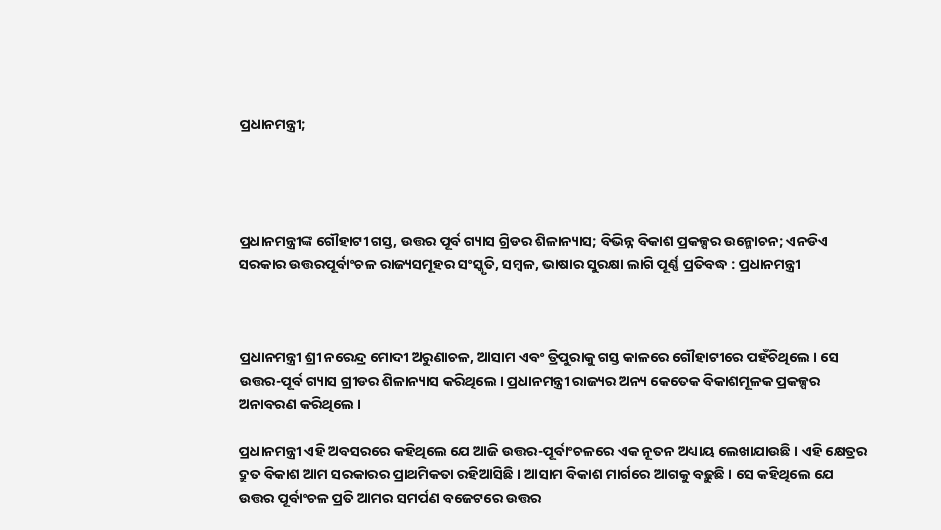ପ୍ରଧାନମନ୍ତ୍ରୀ;




ପ୍ରଧାନମନ୍ତ୍ରୀଙ୍କ ଗୌହାଟୀ ଗସ୍ତ, ଉତ୍ତର ପୂର୍ବ ଗ୍ୟାସ ଗ୍ରିଡର ଶିଳାନ୍ୟାସ; ବିଭିନ୍ନ ବିକାଶ ପ୍ରକଳ୍ପର ଉନ୍ମୋଚନ; ଏନଡିଏ ସରକାର ଉତ୍ତରପୂର୍ବାଂଚଳ ରାଜ୍ୟସମୂହର ସଂସ୍କୃତି, ସମ୍ବଳ, ଭାଷାର ସୁରକ୍ଷା ଲାଗି ପୂର୍ଣ୍ଣ ପ୍ରତିବଦ୍ଧ : ପ୍ରଧାନମନ୍ତ୍ରୀ



ପ୍ରଧାନମନ୍ତ୍ରୀ ଶ୍ରୀ ନରେନ୍ଦ୍ର ମୋଦୀ ଅରୁଣାଚଳ, ଆସାମ ଏବଂ ତ୍ରିପୁରାକୁ ଗସ୍ତ କାଳରେ ଗୌହାଟୀରେ ପହଁଚିଥିଲେ । ସେ ଉତ୍ତର-ପୂର୍ବ ଗ୍ୟାସ ଗ୍ରୀଡର ଶିଳାନ୍ୟାସ କରିଥିଲେ । ପ୍ରଧାନମନ୍ତ୍ରୀ ରାଜ୍ୟର ଅନ୍ୟ କେତେକ ବିକାଶମୂଳକ ପ୍ରକଳ୍ପର ଅନାବରଣ କରିଥିଲେ ।

ପ୍ରଧାନମନ୍ତ୍ରୀ ଏହି ଅବସରରେ କହିଥିଲେ ଯେ ଆଜି ଉତ୍ତର-ପୂର୍ବାଂଚଳରେ ଏକ ନୂତନ ଅଧ୍ୟାୟ ଲେଖାଯାଉଛି । ଏହି କ୍ଷେତ୍ରର ଦ୍ରୁତ ବିକାଶ ଆମ ସରକାରର ପ୍ରାଥମିକତା ରହିଆସିଛି । ଆସାମ ବିକାଶ ମାର୍ଗରେ ଆଗକୁ ବଢ଼ୁଛି । ସେ କହିଥିଲେ ଯେ ଉତ୍ତର ପୂର୍ବାଂଚଳ ପ୍ରତି ଆମର ସମର୍ପଣ ବଜେଟରେ ଉତ୍ତର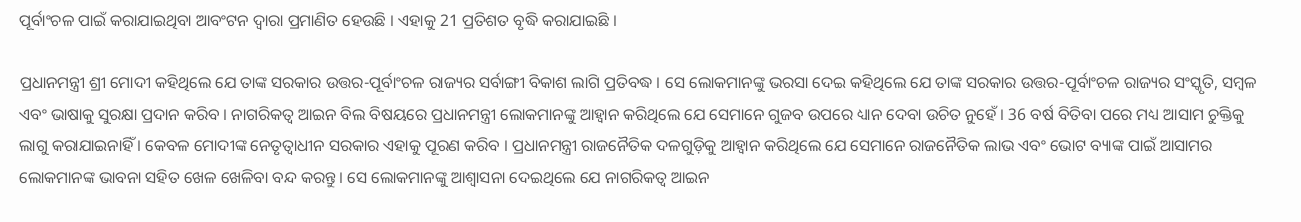ପୂର୍ବାଂଚଳ ପାଇଁ କରାଯାଇଥିବା ଆବଂଟନ ଦ୍ୱାରା ପ୍ରମାଣିତ ହେଉଛି । ଏହାକୁ 21 ପ୍ରତିଶତ ବୃଦ୍ଧି କରାଯାଇଛି ।

ପ୍ରଧାନମନ୍ତ୍ରୀ ଶ୍ରୀ ମୋଦୀ କହିଥିଲେ ଯେ ତାଙ୍କ ସରକାର ଉତ୍ତର-ପୂର୍ବାଂଚଳ ରାଜ୍ୟର ସର୍ବାଙ୍ଗୀ ବିକାଶ ଲାଗି ପ୍ରତିବଦ୍ଧ । ସେ ଲୋକମାନଙ୍କୁ ଭରସା ଦେଇ କହିଥିଲେ ଯେ ତାଙ୍କ ସରକାର ଉତ୍ତର-ପୂର୍ବାଂଚଳ ରାଜ୍ୟର ସଂସ୍କୃତି, ସମ୍ବଳ ଏବଂ ଭାଷାକୁ ସୁରକ୍ଷା ପ୍ରଦାନ କରିବ । ନାଗରିକତ୍ୱ ଆଇନ ବିଲ ବିଷୟରେ ପ୍ରଧାନମନ୍ତ୍ରୀ ଲୋକମାନଙ୍କୁ ଆହ୍ୱାନ କରିଥିଲେ ଯେ ସେମାନେ ଗୁଜବ ଉପରେ ଧ୍ୟାନ ଦେବା ଉଚିତ ନୁହେଁ । 36 ବର୍ଷ ବିତିବା ପରେ ମଧ୍ୟ ଆସାମ ଚୁକ୍ତିକୁ ଲାଗୁ କରାଯାଇନାହିଁ । କେବଳ ମୋଦୀଙ୍କ ନେତୃତ୍ୱାଧୀନ ସରକାର ଏହାକୁ ପୂରଣ କରିବ । ପ୍ରଧାନମନ୍ତ୍ରୀ ରାଜନୈତିକ ଦଳଗୁଡ଼ିକୁ ଆହ୍ୱାନ କରିଥିଲେ ଯେ ସେମାନେ ରାଜନୈତିକ ଲାଭ ଏବଂ ଭୋଟ ବ୍ୟାଙ୍କ ପାଇଁ ଆସାମର ଲୋକମାନଙ୍କ ଭାବନା ସହିତ ଖେଳ ଖେଳିବା ବନ୍ଦ କରନ୍ତୁ । ସେ ଲୋକମାନଙ୍କୁ ଆଶ୍ୱାସନା ଦେଇଥିଲେ ଯେ ନାଗରିକତ୍ୱ ଆଇନ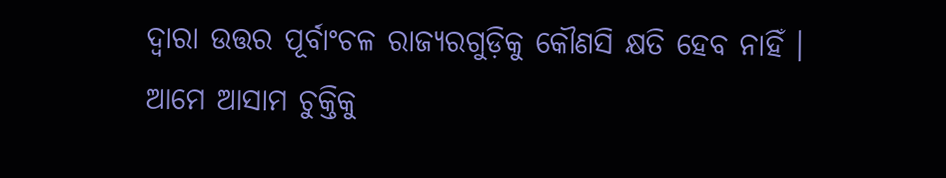ଦ୍ୱାରା ଉତ୍ତର ପୂର୍ବାଂଚଳ ରାଜ୍ୟରଗୁଡ଼ିକୁ କୌଣସି କ୍ଷତି ହେବ ନାହିଁ । ଆମେ ଆସାମ ଚୁକ୍ତିକୁ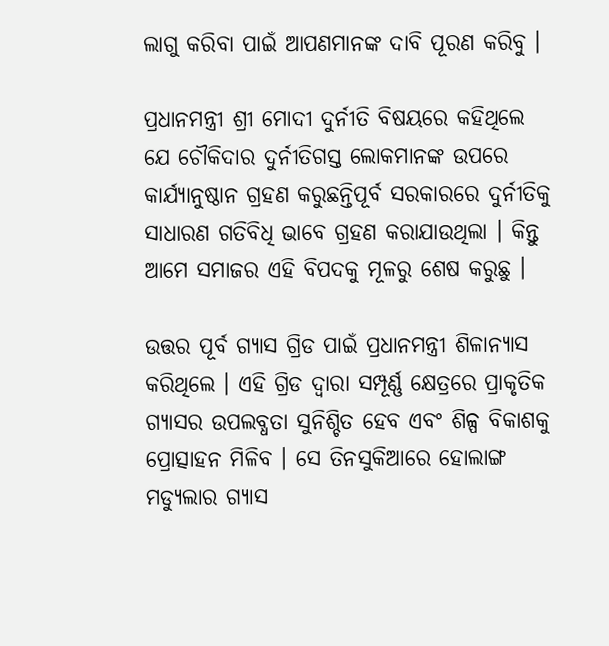ଲାଗୁ କରିବା ପାଇଁ ଆପଣମାନଙ୍କ ଦାବି ପୂରଣ କରିବୁ ।

ପ୍ରଧାନମନ୍ତ୍ରୀ ଶ୍ରୀ ମୋଦୀ ଦୁର୍ନୀତି ବିଷୟରେ କହିଥିଲେ ଯେ ଚୌକିଦାର ଦୁର୍ନୀତିଗସ୍ତ ଲୋକମାନଙ୍କ ଉପରେ କାର୍ଯ୍ୟାନୁଷ୍ଠାନ ଗ୍ରହଣ କରୁଛନ୍ତିପୂର୍ବ ସରକାରରେ ଦୁର୍ନୀତିକୁ ସାଧାରଣ ଗତିବିଧି ଭାବେ ଗ୍ରହଣ କରାଯାଉଥିଲା । କିନ୍ତୁ ଆମେ ସମାଜର ଏହି ବିପଦକୁ ମୂଳରୁ ଶେଷ କରୁଛୁ ।

ଉତ୍ତର ପୂର୍ବ ଗ୍ୟାସ ଗ୍ରିଡ ପାଇଁ ପ୍ରଧାନମନ୍ତ୍ରୀ ଶିଳାନ୍ୟାସ କରିଥିଲେ । ଏହି ଗ୍ରିଡ ଦ୍ୱାରା ସମ୍ପୂର୍ଣ୍ଣ କ୍ଷେତ୍ରରେ ପ୍ରାକୃତିକ ଗ୍ୟାସର ଉପଲବ୍ଧତା ସୁନିଶ୍ଚିତ ହେବ ଏବଂ ଶିଳ୍ପ ବିକାଶକୁ ପ୍ରୋତ୍ସାହନ ମିଳିବ । ସେ ତିନସୁକିଆରେ ହୋଲାଙ୍ଗ ମଡ୍ୟୁଲାର ଗ୍ୟାସ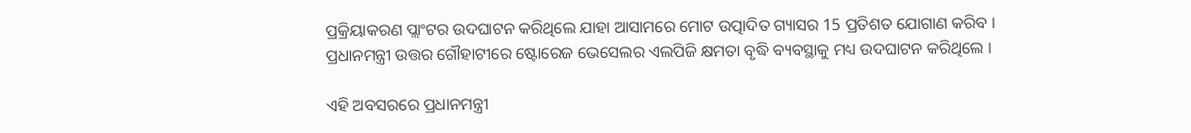ପ୍ରକ୍ରିୟାକରଣ ପ୍ଲାଂଟର ଉଦଘାଟନ କରିଥିଲେ ଯାହା ଆସାମରେ ମୋଟ ଉତ୍ପାଦିତ ଗ୍ୟାସର 15 ପ୍ରତିଶତ ଯୋଗାଣ କରିବ । ପ୍ରଧାନମନ୍ତ୍ରୀ ଉତ୍ତର ଗୌହାଟୀରେ ଷ୍ଟୋରେଜ ଭେସେଲର ଏଲପିଜି କ୍ଷମତା ବୃଦ୍ଧି ବ୍ୟବସ୍ଥାକୁ ମଧ୍ୟ ଉଦଘାଟନ କରିଥିଲେ ।

ଏହି ଅବସରରେ ପ୍ରଧାନମନ୍ତ୍ରୀ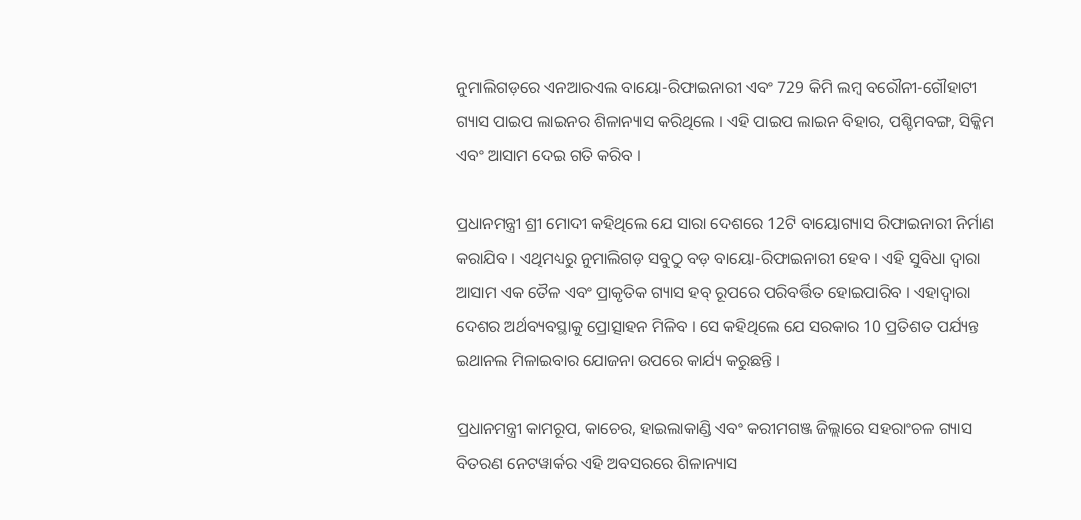ନୁମାଲିଗଡ଼ରେ ଏନଆରଏଲ ବାୟୋ-ରିଫାଇନାରୀ ଏବଂ 729 କିମି ଲମ୍ବ ବରୌନୀ-ଗୌହାଟୀ ଗ୍ୟାସ ପାଇପ ଲାଇନର ଶିଳାନ୍ୟାସ କରିଥିଲେ । ଏହି ପାଇପ ଲାଇନ ବିହାର, ପଶ୍ଚିମବଙ୍ଗ, ସିକ୍କିମ ଏବଂ ଆସାମ ଦେଇ ଗତି କରିବ ।

ପ୍ରଧାନମନ୍ତ୍ରୀ ଶ୍ରୀ ମୋଦୀ କହିଥିଲେ ଯେ ସାରା ଦେଶରେ 12ଟି ବାୟୋଗ୍ୟାସ ରିଫାଇନାରୀ ନିର୍ମାଣ କରାଯିବ । ଏଥିମଧ୍ୟରୁ ନୁମାଲିଗଡ଼ ସବୁଠୁ ବଡ଼ ବାୟୋ-ରିଫାଇନାରୀ ହେବ । ଏହି ସୁବିଧା ଦ୍ୱାରା ଆସାମ ଏକ ତୈଳ ଏବଂ ପ୍ରାକୃତିକ ଗ୍ୟାସ ହବ୍ ରୂପରେ ପରିବର୍ତ୍ତିତ ହୋଇପାରିବ । ଏହାଦ୍ୱାରା ଦେଶର ଅର୍ଥବ୍ୟବସ୍ଥାକୁ ପ୍ରୋତ୍ସାହନ ମିଳିବ । ସେ କହିଥିଲେ ଯେ ସରକାର 10 ପ୍ରତିଶତ ପର୍ଯ୍ୟନ୍ତ ଇଥାନଲ ମିଳାଇବାର ଯୋଜନା ଉପରେ କାର୍ଯ୍ୟ କରୁଛନ୍ତି ।

ପ୍ରଧାନମନ୍ତ୍ରୀ କାମରୂପ, କାଚେର, ହାଇଲାକାଣ୍ଡି ଏବଂ କରୀମଗଞ୍ଜ ଜିଲ୍ଲାରେ ସହରାଂଚଳ ଗ୍ୟାସ ବିତରଣ ନେଟୱାର୍କର ଏହି ଅବସରରେ ଶିଳାନ୍ୟାସ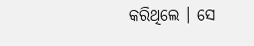କରିଥିଲେ । ସେ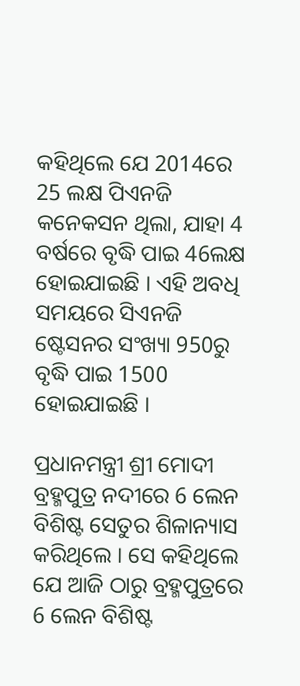କହିଥିଲେ ଯେ 2014ରେ 25 ଲକ୍ଷ ପିଏନଜି କନେକସନ ଥିଲା, ଯାହା 4 ବର୍ଷରେ ବୃଦ୍ଧି ପାଇ 46ଲକ୍ଷ ହୋଇଯାଇଛି । ଏହି ଅବଧି ସମୟରେ ସିଏନଜି ଷ୍ଟେସନର ସଂଖ୍ୟା 950ରୁ ବୃଦ୍ଧି ପାଇ 1500 ହୋଇଯାଇଛି ।

ପ୍ରଧାନମନ୍ତ୍ରୀ ଶ୍ରୀ ମୋଦୀ ବ୍ରହ୍ମପୁତ୍ର ନଦୀରେ 6 ଲେନ ବିଶିଷ୍ଟ ସେତୁର ଶିଳାନ୍ୟାସ କରିଥିଲେ । ସେ କହିଥିଲେ ଯେ ଆଜି ଠାରୁ ବ୍ରହ୍ମପୁତ୍ରରେ 6 ଲେନ ବିଶିଷ୍ଟ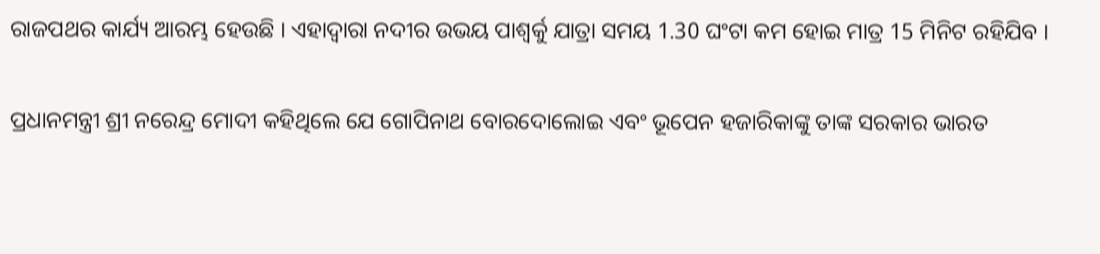ରାଜପଥର କାର୍ଯ୍ୟ ଆରମ୍ଭ ହେଉଛି । ଏହାଦ୍ୱାରା ନଦୀର ଉଭୟ ପାଶ୍ୱର୍କୁ ଯାତ୍ରା ସମୟ 1.30 ଘଂଟା କମ ହୋଇ ମାତ୍ର 15 ମିନିଟ ରହିଯିବ ।

ପ୍ରଧାନମନ୍ତ୍ରୀ ଶ୍ରୀ ନରେନ୍ଦ୍ର ମୋଦୀ କହିଥିଲେ ଯେ ଗୋପିନାଥ ବୋରଦୋଲୋଇ ଏବଂ ଭୂପେନ ହଜାରିକାଙ୍କୁ ତାଙ୍କ ସରକାର ଭାରତ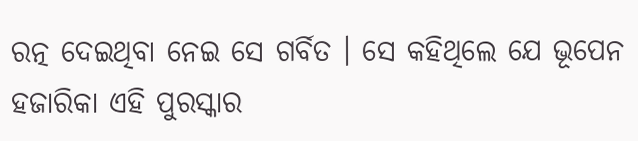ରତ୍ନ ଦେଇଥିବା ନେଇ ସେ ଗର୍ବିତ । ସେ କହିଥିଲେ ଯେ ଭୂପେନ ହଜାରିକା ଏହି ପୁରସ୍କାର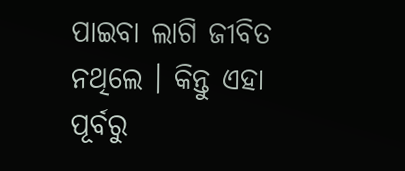ପାଇବା ଲାଗି ଜୀବିତ ନଥିଲେ । କିନ୍ତୁ ଏହା ପୂର୍ବରୁ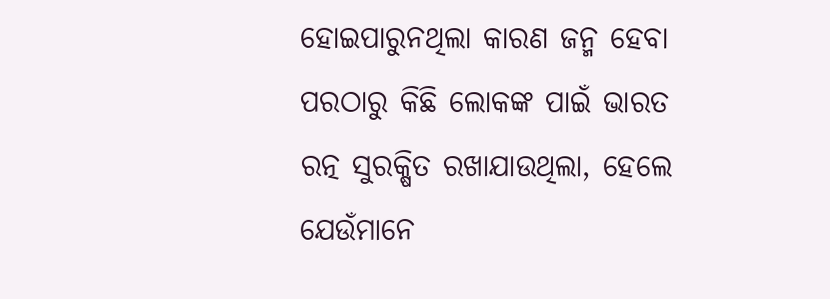ହୋଇପାରୁନଥିଲା କାରଣ ଜନ୍ମ ହେବା ପରଠାରୁ କିଛି ଲୋକଙ୍କ ପାଇଁ ଭାରତ ରତ୍ନ ସୁରକ୍ଷିତ ରଖାଯାଉଥିଲା, ହେଲେ ଯେଉଁମାନେ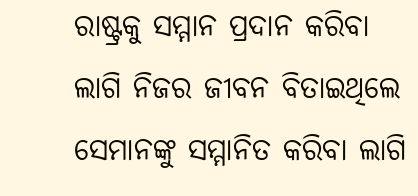ରାଷ୍ଟ୍ରକୁ ସମ୍ମାନ ପ୍ରଦାନ କରିବା ଲାଗି ନିଜର ଜୀବନ ବିତାଇଥିଲେ ସେମାନଙ୍କୁ ସମ୍ମାନିତ କରିବା ଲାଗି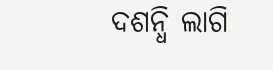ଦଶନ୍ଧି ଲାଗି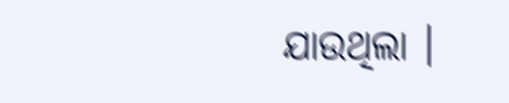ଯାଉଥିଲା ।